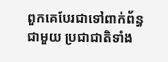ពួកគេបែរជាទៅពាក់ព័ន្ធជាមួយ ប្រជាជាតិទាំង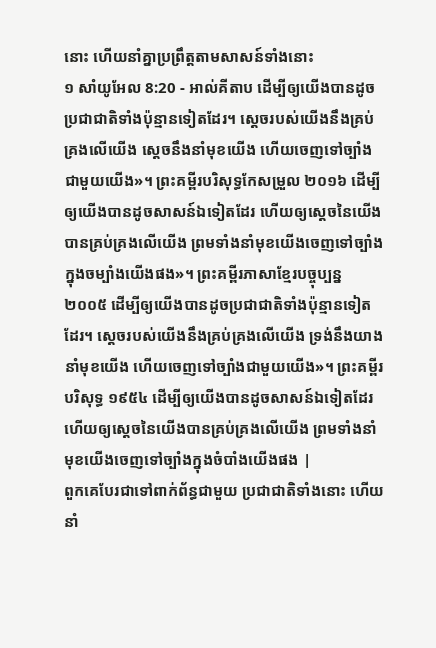នោះ ហើយនាំគ្នាប្រព្រឹត្តតាមសាសន៍ទាំងនោះ
១ សាំយូអែល 8:20 - អាល់គីតាប ដើម្បីឲ្យយើងបានដូចប្រជាជាតិទាំងប៉ុន្មានទៀតដែរ។ ស្តេចរបស់យើងនឹងគ្រប់គ្រងលើយើង ស្តេចនឹងនាំមុខយើង ហើយចេញទៅច្បាំងជាមួយយើង»។ ព្រះគម្ពីរបរិសុទ្ធកែសម្រួល ២០១៦ ដើម្បីឲ្យយើងបានដូចសាសន៍ឯទៀតដែរ ហើយឲ្យស្តេចនៃយើងបានគ្រប់គ្រងលើយើង ព្រមទាំងនាំមុខយើងចេញទៅច្បាំងក្នុងចម្បាំងយើងផង»។ ព្រះគម្ពីរភាសាខ្មែរបច្ចុប្បន្ន ២០០៥ ដើម្បីឲ្យយើងបានដូចប្រជាជាតិទាំងប៉ុន្មានទៀតដែរ។ ស្ដេចរបស់យើងនឹងគ្រប់គ្រងលើយើង ទ្រង់នឹងយាងនាំមុខយើង ហើយចេញទៅច្បាំងជាមួយយើង»។ ព្រះគម្ពីរបរិសុទ្ធ ១៩៥៤ ដើម្បីឲ្យយើងបានដូចសាសន៍ឯទៀតដែរ ហើយឲ្យស្តេចនៃយើងបានគ្រប់គ្រងលើយើង ព្រមទាំងនាំមុខយើងចេញទៅច្បាំងក្នុងចំបាំងយើងផង |
ពួកគេបែរជាទៅពាក់ព័ន្ធជាមួយ ប្រជាជាតិទាំងនោះ ហើយនាំ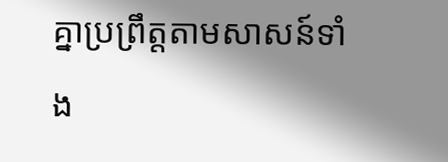គ្នាប្រព្រឹត្តតាមសាសន៍ទាំង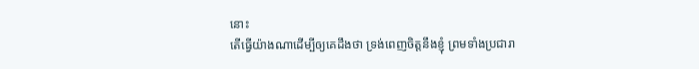នោះ
តើធ្វើយ៉ាងណាដើម្បីឲ្យគេដឹងថា ទ្រង់ពេញចិត្តនឹងខ្ញុំ ព្រមទាំងប្រជារា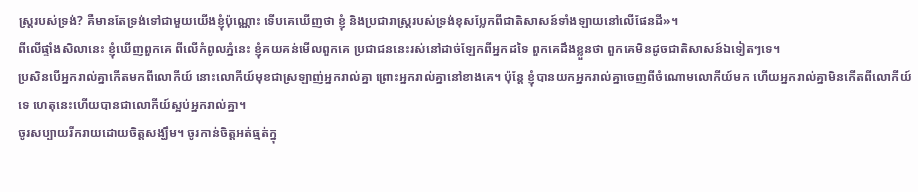ស្ត្ររបស់ទ្រង់? គឺមានតែទ្រង់ទៅជាមួយយើងខ្ញុំប៉ុណ្ណោះ ទើបគេឃើញថា ខ្ញុំ និងប្រជារាស្ត្ររបស់ទ្រង់ខុសប្លែកពីជាតិសាសន៍ទាំងឡាយនៅលើផែនដី»។
ពីលើផ្ទាំងសិលានេះ ខ្ញុំឃើញពួកគេ ពីលើកំពូលភ្នំនេះ ខ្ញុំគយគន់មើលពួកគេ ប្រជាជននេះរស់នៅដាច់ឡែកពីអ្នកដទៃ ពួកគេដឹងខ្លួនថា ពួកគេមិនដូចជាតិសាសន៍ឯទៀតៗទេ។
ប្រសិនបើអ្នករាល់គ្នាកើតមកពីលោកីយ៍ នោះលោកីយ៍មុខជាស្រឡាញ់អ្នករាល់គ្នា ព្រោះអ្នករាល់គ្នានៅខាងគេ។ ប៉ុន្ដែ ខ្ញុំបានយកអ្នករាល់គ្នាចេញពីចំណោមលោកីយ៍មក ហើយអ្នករាល់គ្នាមិនកើតពីលោកីយ៍ទេ ហេតុនេះហើយបានជាលោកីយ៍ស្អប់អ្នករាល់គ្នា។
ចូរសប្បាយរីករាយដោយចិត្ដសង្ឃឹម។ ចូរកាន់ចិត្ដអត់ធ្មត់ក្នុ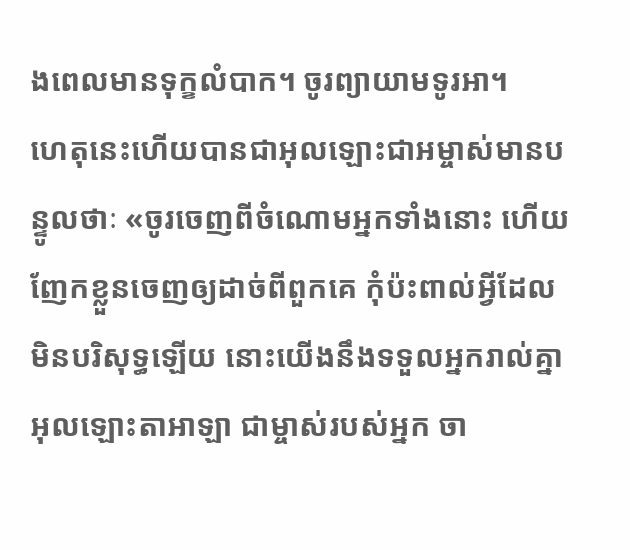ងពេលមានទុក្ខលំបាក។ ចូរព្យាយាមទូរអា។
ហេតុនេះហើយបានជាអុលឡោះជាអម្ចាស់មានបន្ទូលថាៈ «ចូរចេញពីចំណោមអ្នកទាំងនោះ ហើយញែកខ្លួនចេញឲ្យដាច់ពីពួកគេ កុំប៉ះពាល់អ្វីដែលមិនបរិសុទ្ធឡើយ នោះយើងនឹងទទួលអ្នករាល់គ្នា
អុលឡោះតាអាឡា ជាម្ចាស់របស់អ្នក ចា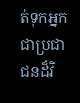ត់ទុកអ្នកជាប្រជាជនដ៏វិ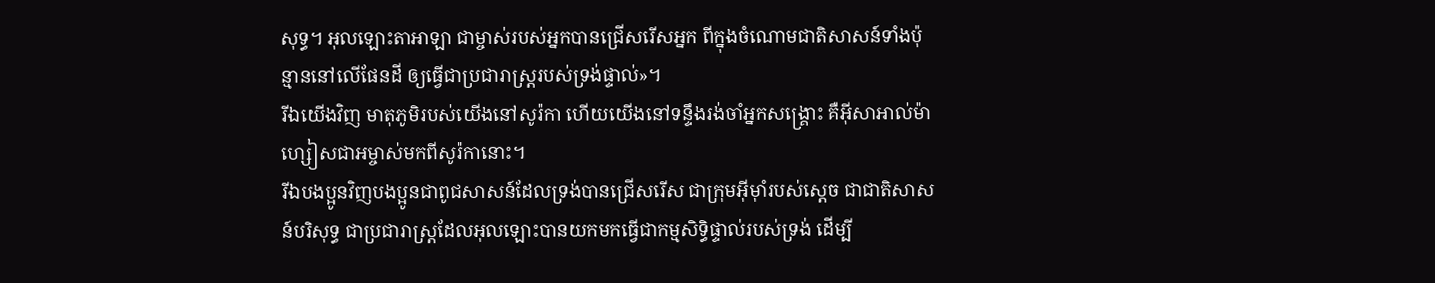សុទ្ធ។ អុលឡោះតាអាឡា ជាម្ចាស់របស់អ្នកបានជ្រើសរើសអ្នក ពីក្នុងចំណោមជាតិសាសន៍ទាំងប៉ុន្មាននៅលើផែនដី ឲ្យធ្វើជាប្រជារាស្ត្ររបស់ទ្រង់ផ្ទាល់»។
រីឯយើងវិញ មាតុភូមិរបស់យើងនៅសូរ៉កា ហើយយើងនៅទន្ទឹងរង់ចាំអ្នកសង្គ្រោះ គឺអ៊ីសាអាល់ម៉ាហ្សៀសជាអម្ចាស់មកពីសូរ៉កានោះ។
រីឯបងប្អូនវិញបងប្អូនជាពូជសាសន៍ដែលទ្រង់បានជ្រើសរើស ជាក្រុមអ៊ីមុាំរបស់ស្តេច ជាជាតិសាសន៍បរិសុទ្ធ ជាប្រជារាស្ដ្រដែលអុលឡោះបានយកមកធ្វើជាកម្មសិទ្ធិផ្ទាល់របស់ទ្រង់ ដើម្បី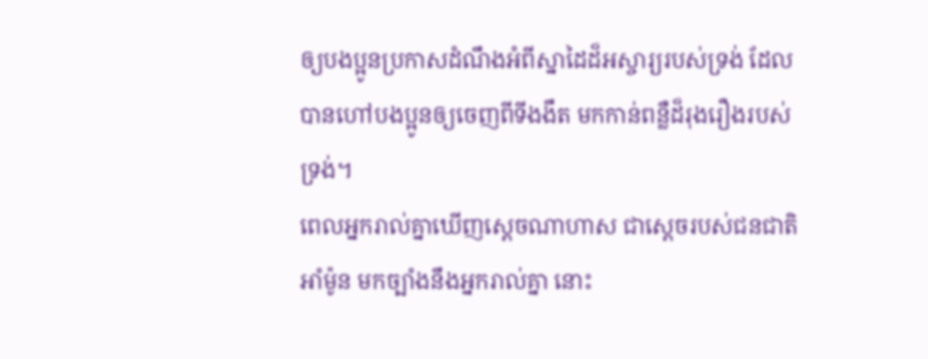ឲ្យបងប្អូនប្រកាសដំណឹងអំពីស្នាដៃដ៏អស្ចារ្យរបស់ទ្រង់ ដែលបានហៅបងប្អូនឲ្យចេញពីទីងងឹត មកកាន់ពន្លឺដ៏រុងរឿងរបស់ទ្រង់។
ពេលអ្នករាល់គ្នាឃើញស្តេចណាហាស ជាស្តេចរបស់ជនជាតិអាំម៉ូន មកច្បាំងនឹងអ្នករាល់គ្នា នោះ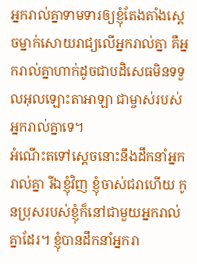អ្នករាល់គ្នាទាមទារឲ្យខ្ញុំតែងតាំងស្តេចម្នាក់សោយរាជ្យលើអ្នករាល់គ្នា គឺអ្នករាល់គ្នាហាក់ដូចជាបដិសេធមិនទទួលអុលឡោះតាអាឡា ជាម្ចាស់របស់អ្នករាល់គ្នាទេ។
អំណើះតទៅស្តេចនោះនឹងដឹកនាំអ្នករាល់គ្នា រីឯខ្ញុំវិញ ខ្ញុំចាស់ជរាហើយ កូនប្រុសរបស់ខ្ញុំក៏នៅជាមួយអ្នករាល់គ្នាដែរ។ ខ្ញុំបានដឹកនាំអ្នករា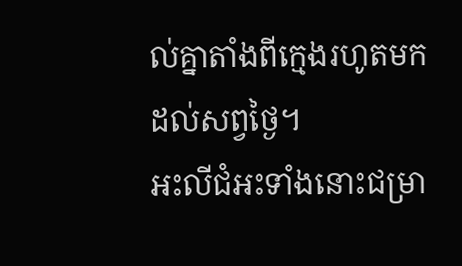ល់គ្នាតាំងពីក្មេងរហូតមកដល់សព្វថ្ងៃ។
អះលីជំអះទាំងនោះជម្រា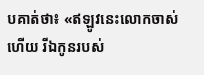បគាត់ថា៖ «ឥឡូវនេះលោកចាស់ហើយ រីឯកូនរបស់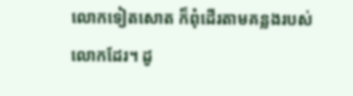លោកទៀតសោត ក៏ពុំដើរតាមគន្លងរបស់លោកដែរ។ ដូ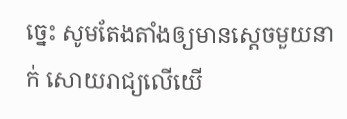ច្នេះ សូមតែងតាំងឲ្យមានស្តេចមួយនាក់ សោយរាជ្យលើយើ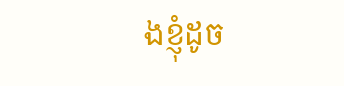ងខ្ញុំដូច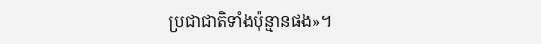ប្រជាជាតិទាំងប៉ុន្មានផង»។